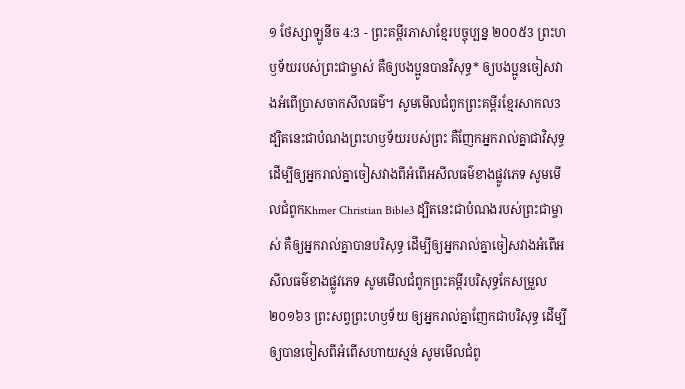១ ថែស្សាឡូនីច 4:3 - ព្រះគម្ពីរភាសាខ្មែរបច្ចុប្បន្ន ២០០៥3 ព្រះហឫទ័យរបស់ព្រះជាម្ចាស់ គឺឲ្យបងប្អូនបានវិសុទ្ធ* ឲ្យបងប្អូនចៀសវាងអំពើប្រាសចាកសីលធម៌។ សូមមើលជំពូកព្រះគម្ពីរខ្មែរសាកល3 ដ្បិតនេះជាបំណងព្រះហឫទ័យរបស់ព្រះ គឺញែកអ្នករាល់គ្នាជាវិសុទ្ធ ដើម្បីឲ្យអ្នករាល់គ្នាចៀសវាងពីអំពើអសីលធម៌ខាងផ្លូវភេទ សូមមើលជំពូកKhmer Christian Bible3 ដ្បិតនេះជាបំណងរបស់ព្រះជាម្ចាស់ គឺឲ្យអ្នករាល់គ្នាបានបរិសុទ្ធ ដើម្បីឲ្យអ្នករាល់គ្នាចៀសវាងអំពើអសីលធម៌ខាងផ្លូវភេទ សូមមើលជំពូកព្រះគម្ពីរបរិសុទ្ធកែសម្រួល ២០១៦3 ព្រះសព្វព្រះហឫទ័យ ឲ្យអ្នករាល់គ្នាញែកជាបរិសុទ្ធ ដើម្បីឲ្យបានចៀសពីអំពើសហាយស្មន់ សូមមើលជំពូ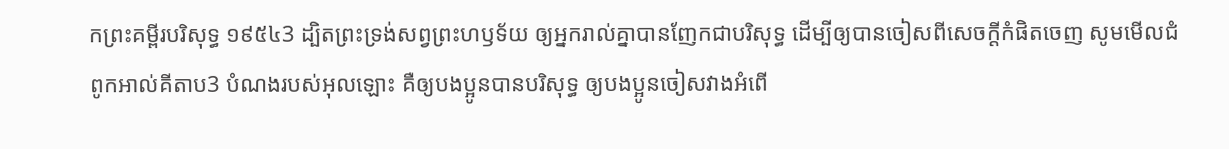កព្រះគម្ពីរបរិសុទ្ធ ១៩៥៤3 ដ្បិតព្រះទ្រង់សព្វព្រះហឫទ័យ ឲ្យអ្នករាល់គ្នាបានញែកជាបរិសុទ្ធ ដើម្បីឲ្យបានចៀសពីសេចក្ដីកំផិតចេញ សូមមើលជំពូកអាល់គីតាប3 បំណងរបស់អុលឡោះ គឺឲ្យបងប្អូនបានបរិសុទ្ធ ឲ្យបងប្អូនចៀសវាងអំពើ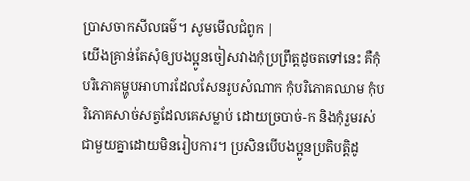ប្រាសចាកសីលធម៌។ សូមមើលជំពូក |
យើងគ្រាន់តែសុំឲ្យបងប្អូនចៀសវាងកុំប្រព្រឹត្តដូចតទៅនេះ គឺកុំបរិភោគម្ហូបអាហារដែលសែនរូបសំណាក កុំបរិភោគឈាម កុំបរិភោគសាច់សត្វដែលគេសម្លាប់ ដោយច្របាច់-ក និងកុំរួមរស់ជាមួយគ្នាដោយមិនរៀបការ។ ប្រសិនបើបងប្អូនប្រតិបត្តិដូ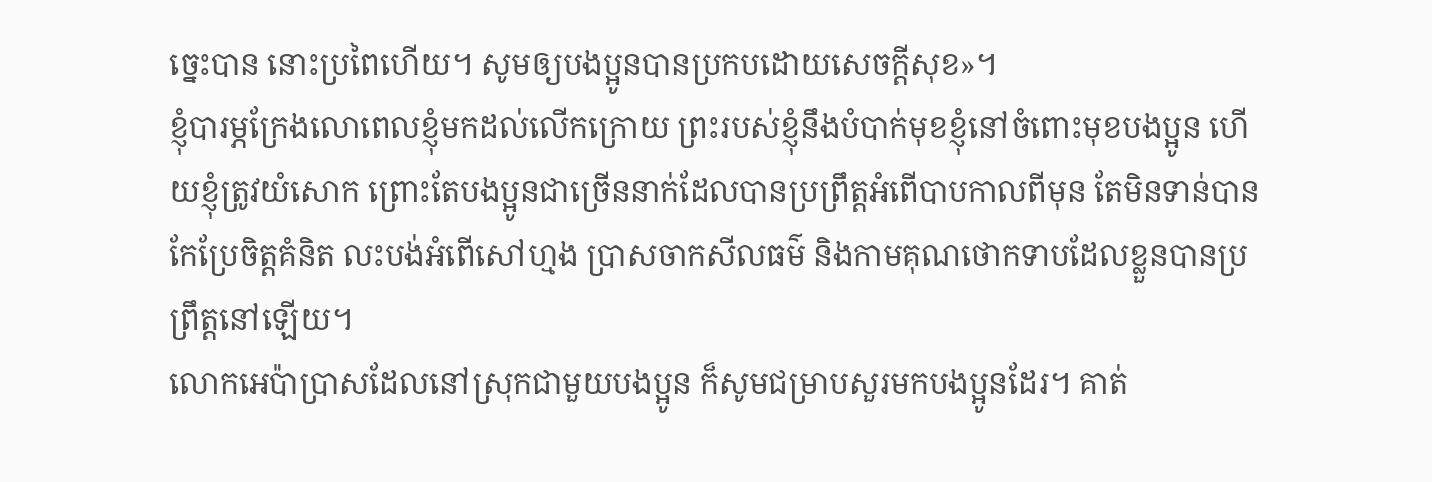ច្នេះបាន នោះប្រពៃហើយ។ សូមឲ្យបងប្អូនបានប្រកបដោយសេចក្ដីសុខ»។
ខ្ញុំបារម្ភក្រែងលោពេលខ្ញុំមកដល់លើកក្រោយ ព្រះរបស់ខ្ញុំនឹងបំបាក់មុខខ្ញុំនៅចំពោះមុខបងប្អូន ហើយខ្ញុំត្រូវយំសោក ព្រោះតែបងប្អូនជាច្រើននាក់ដែលបានប្រព្រឹត្តអំពើបាបកាលពីមុន តែមិនទាន់បានកែប្រែចិត្តគំនិត លះបង់អំពើសៅហ្មង ប្រាសចាកសីលធម៌ និងកាមគុណថោកទាបដែលខ្លួនបានប្រព្រឹត្តនៅឡើយ។
លោកអេប៉ាប្រាសដែលនៅស្រុកជាមួយបងប្អូន ក៏សូមជម្រាបសួរមកបងប្អូនដែរ។ គាត់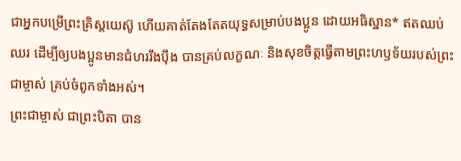ជាអ្នកបម្រើព្រះគ្រិស្តយេស៊ូ ហើយគាត់តែងតែតយុទ្ធសម្រាប់បងប្អូន ដោយអធិស្ឋាន* ឥតឈប់ឈរ ដើម្បីឲ្យបងប្អូនមានជំហររឹងប៉ឹង បានគ្រប់លក្ខណៈ និងសុខចិត្តធ្វើតាមព្រះហឫទ័យរបស់ព្រះជាម្ចាស់ គ្រប់ចំពូកទាំងអស់។
ព្រះជាម្ចាស់ ជាព្រះបិតា បាន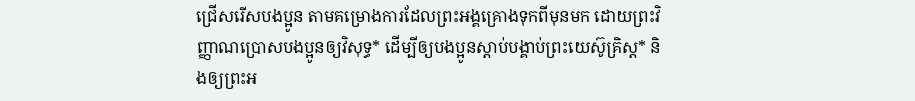ជ្រើសរើសបងប្អូន តាមគម្រោងការដែលព្រះអង្គគ្រោងទុកពីមុនមក ដោយព្រះវិញ្ញាណប្រោសបងប្អូនឲ្យវិសុទ្ធ* ដើម្បីឲ្យបងប្អូនស្ដាប់បង្គាប់ព្រះយេស៊ូគ្រិស្ត* និងឲ្យព្រះអ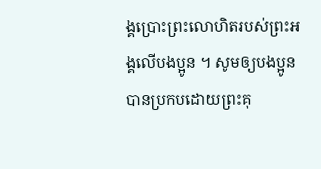ង្គប្រោះព្រះលោហិតរបស់ព្រះអង្គលើបងប្អូន ។ សូមឲ្យបងប្អូនបានប្រកបដោយព្រះគុ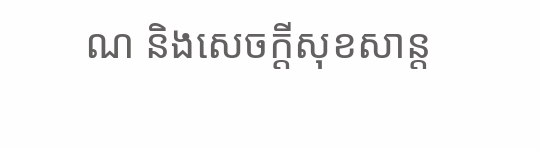ណ និងសេចក្ដីសុខសាន្ត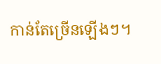កាន់តែច្រើនឡើងៗ។